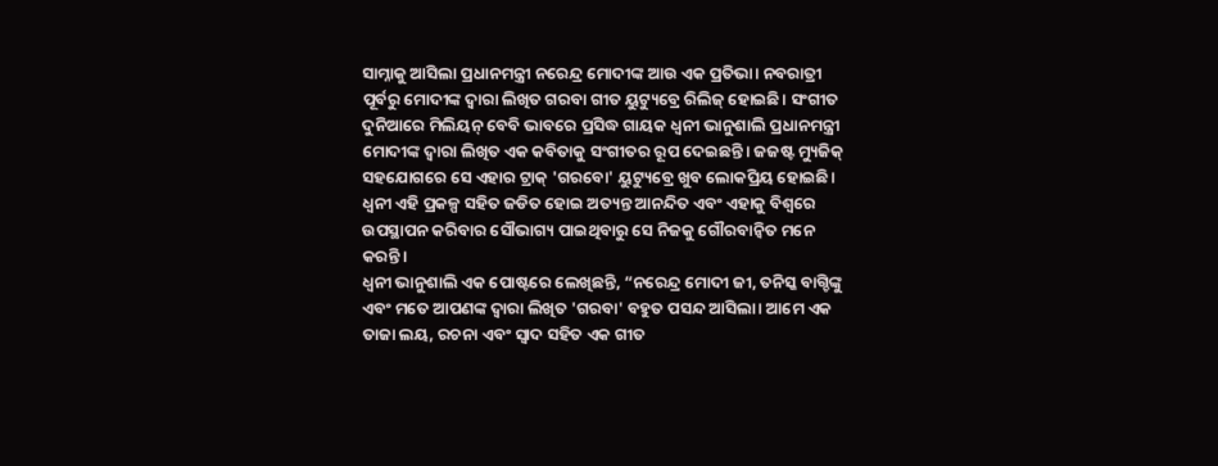ସାମ୍ନାକୁ ଆସିଲା ପ୍ରଧାନମନ୍ତ୍ରୀ ନରେନ୍ଦ୍ର ମୋଦୀଙ୍କ ଆଉ ଏକ ପ୍ରତିଭା। ନବରାତ୍ରୀ ପୂର୍ବରୁ ମୋଦୀଙ୍କ ଦ୍ୱାରା ଲିଖିତ ଗରବା ଗୀତ ୟୁଟ୍ୟୁବ୍ରେ ରିଲିଜ୍ ହୋଇଛି। ସଂଗୀତ ଦୁନିଆରେ ମିଲିୟନ୍ ବେବି ଭାବରେ ପ୍ରସିଦ୍ଧ ଗାୟକ ଧ୍ୱନୀ ଭାନୁଶାଲି ପ୍ରଧାନମନ୍ତ୍ରୀ ମୋଦୀଙ୍କ ଦ୍ୱାରା ଲିଖିତ ଏକ କବିତାକୁ ସଂଗୀତର ରୂପ ଦେଇଛନ୍ତି। ଜଜଷ୍ଟ ମ୍ୟୁଜିକ୍ ସହଯୋଗରେ ସେ ଏହାର ଟ୍ରାକ୍ 'ଗରବୋ' ୟୁଟ୍ୟୁବ୍ରେ ଖୁବ ଲୋକପ୍ରିୟ ହୋଇଛି। ଧ୍ୱନୀ ଏହି ପ୍ରକଳ୍ପ ସହିତ ଜଡିତ ହୋଇ ଅତ୍ୟନ୍ତ ଆନନ୍ଦିତ ଏବଂ ଏହାକୁ ବିଶ୍ୱରେ ଉପସ୍ଥାପନ କରିବାର ସୌଭାଗ୍ୟ ପାଇଥିବାରୁ ସେ ନିଜକୁ ଗୌରବାନ୍ୱିତ ମନେ କରନ୍ତି।
ଧ୍ୱନୀ ଭାନୁଶାଲି ଏକ ପୋଷ୍ଟରେ ଲେଖିଛନ୍ତି, “ନରେନ୍ଦ୍ର ମୋଦୀ ଜୀ, ତନିସ୍କ ବାଗ୍ଚିଙ୍କୁ ଏବଂ ମତେ ଆପଣଙ୍କ ଦ୍ୱାରା ଲିଖିତ 'ଗରବା' ବହୁତ ପସନ୍ଦ ଆସିଲା। ଆମେ ଏକ ତାଜା ଲୟ, ରଚନା ଏବଂ ସ୍ୱାଦ ସହିତ ଏକ ଗୀତ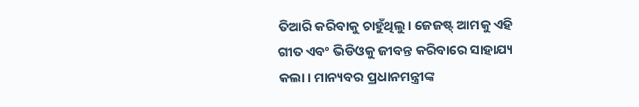ତିଆରି କରିବାକୁ ଚାହୁଁଥିଲୁ। ଜେଜଷ୍ଟ୍ ଆମକୁ ଏହି ଗୀତ ଏବଂ ଭିଡିଓକୁ ଜୀବନ୍ତ କରିବାରେ ସାହାଯ୍ୟ କଲା। ମାନ୍ୟବର ପ୍ରଧାନମନ୍ତ୍ରୀଙ୍କ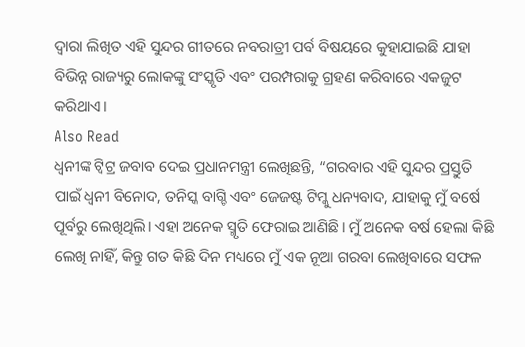ଦ୍ୱାରା ଲିଖିତ ଏହି ସୁନ୍ଦର ଗୀତରେ ନବରାତ୍ରୀ ପର୍ବ ବିଷୟରେ କୁହାଯାଇଛି ଯାହା ବିଭିନ୍ନ ରାଜ୍ୟରୁ ଲୋକଙ୍କୁ ସଂସ୍କୃତି ଏବଂ ପରମ୍ପରାକୁ ଗ୍ରହଣ କରିବାରେ ଏକଜୁଟ କରିଥାଏ।
Also Read
ଧ୍ୱନୀଙ୍କ ଟ୍ୱିଟ୍ର ଜବାବ ଦେଇ ପ୍ରଧାନମନ୍ତ୍ରୀ ଲେଖିଛନ୍ତି, “ଗରବାର ଏହି ସୁନ୍ଦର ପ୍ରସ୍ତୁତି ପାଇଁ ଧ୍ୱନୀ ବିନୋଦ, ତନିସ୍କ ବାଗ୍ଚି ଏବଂ ଜେଜଷ୍ଟ ଟିମ୍କୁ ଧନ୍ୟବାଦ, ଯାହାକୁ ମୁଁ ବର୍ଷେ ପୂର୍ବରୁ ଲେଖିଥିଲି। ଏହା ଅନେକ ସ୍ମୃତି ଫେରାଇ ଆଣିଛି। ମୁଁ ଅନେକ ବର୍ଷ ହେଲା କିଛି ଲେଖି ନାହିଁ, କିନ୍ତୁ ଗତ କିଛି ଦିନ ମଧ୍ୟରେ ମୁଁ ଏକ ନୂଆ ଗରବା ଲେଖିବାରେ ସଫଳ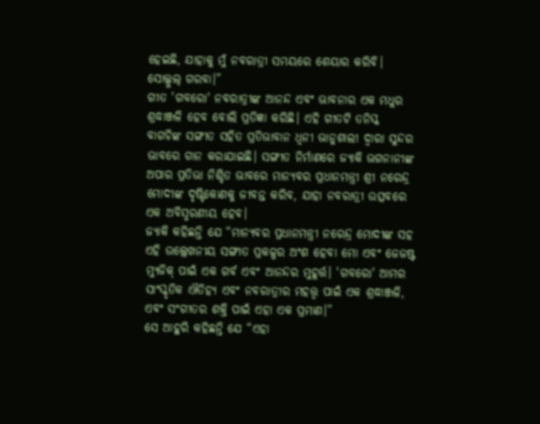ହେଇଛି, ଯାହାକୁ ମୁଁ ନବରାତ୍ରୀ ସମୟରେ ଶେୟାର କରିବି। ସୋଲ୍କୁଲ୍ ଗରବା।”
ଗୀତ 'ଗବରୋ' ନବରାତ୍ରୀଙ୍କ ଆନନ୍ଦ ଏବଂ ଭାବନାର ଏକ ମଧୁର ଶ୍ରଦ୍ଧାଞ୍ଜଳି ହେବ ବୋଲି ପ୍ରତିଜ୍ଞା କରିଛି। ଏହି ଗୀତଟି ତନିସ୍କ ବାଗଚିଙ୍କ ସଙ୍ଗୀତ ସହିତ ପ୍ରତିଭାବାନ ଧ୍ୱନୀ ଭାନୁଶାଲୀ ଦ୍ୱାରା ସୁନ୍ଦର ଭାବରେ ଗାନ କରାଯାଇଛି। ସଙ୍ଗୀତ ନିର୍ମାଣରେ ଜ୍ୟାକି ଭଗନାନୀଙ୍କ ଅପାର ପ୍ରତିଭା ନିଶ୍ଚିତ ଭାବରେ ମାନ୍ୟବର ପ୍ରଧାନମନ୍ତ୍ରୀ ଶ୍ରୀ ନରେନ୍ଦ୍ର ମୋଦୀଙ୍କ ଦୃଷ୍ଟିକୋଣକୁ ଜୀବନ୍ତ କରିବ, ଯାହା ନବରାତ୍ରୀ ଉତ୍ସବରେ ଏକ ଅବିସ୍ମରଣୀୟ ହେବ।
ଜ୍ୟାକି କହିଛନ୍ତି ଯେ “ମାନ୍ୟବର ପ୍ରଧାନମନ୍ତ୍ରୀ ନରେନ୍ଦ୍ର ମୋଦୀଙ୍କ ସହ ଏହି ଉଲ୍ଲେଖନୀୟ ସଙ୍ଗୀତ ପ୍ରକଳ୍ପର ଅଂଶ ହେବା ମୋ ଏବଂ ଜେଜଷ୍ଟ ମ୍ୟୁଜିକ୍ ପାଇଁ ଏକ ଗର୍ବ ଏବଂ ଆନନ୍ଦର ମୁହୂର୍ତ୍ତ। 'ଗବରୋ' ଆମର ସାଂସ୍କୃତିକ ଐତିହ୍ୟ ଏବଂ ନବରାତ୍ରୀର ମହତ୍ତ୍ୱ ପାଇଁ ଏକ ଶ୍ରଦ୍ଧାଞ୍ଜଳି, ଏବଂ ସଂଗୀତର ଶକ୍ତି ପାଇଁ ଏହା ଏକ ପ୍ରମାଣ।”
ସେ ଆହୁରି କହିଛନ୍ତି ଯେ “ଏହା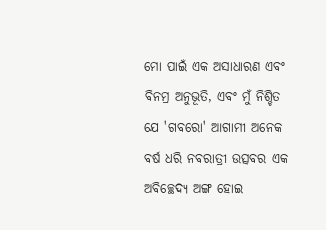ମୋ ପାଇଁ ଏକ ଅସାଧାରଣ ଏବଂ ବିନମ୍ର ଅନୁଭୂତି, ଏବଂ ମୁଁ ନିଶ୍ଚିତ ଯେ 'ଗବରୋ' ଆଗାମୀ ଅନେକ ବର୍ଷ ଧରି ନବରାତ୍ରୀ ଉତ୍ସବର ଏକ ଅବିଚ୍ଛେଦ୍ୟ ଅଙ୍ଗ ହୋଇ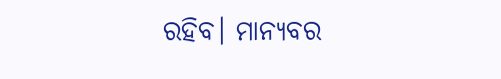ରହିବ। ମାନ୍ୟବର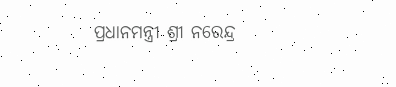ପ୍ରଧାନମନ୍ତ୍ରୀ ଶ୍ରୀ ନରେନ୍ଦ୍ର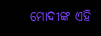ମୋଦୀଙ୍କ ଏହି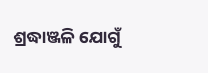ଶ୍ରଦ୍ଧାଞ୍ଜଳି ଯୋଗୁଁ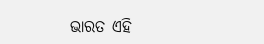ଭାରତ ଏହି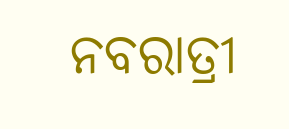ନବରାତ୍ରୀ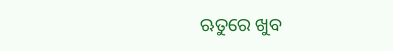ଋତୁରେ ଖୁବ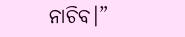ନାଚିବ।”